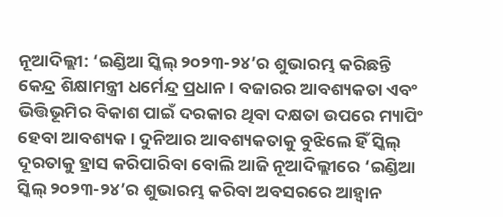ନୂଆଦିଲ୍ଲୀ: ‘ଇଣ୍ଡିଆ ସ୍କିଲ୍ ୨୦୨୩-୨୪’ର ଶୁଭାରମ୍ଭ କରିଛନ୍ତି କେନ୍ଦ୍ର ଶିକ୍ଷାମନ୍ତ୍ରୀ ଧର୍ମେନ୍ଦ୍ର ପ୍ରଧାନ । ବଜାରର ଆବଶ୍ୟକତା ଏବଂ ଭିତ୍ତିଭୂମିର ବିକାଶ ପାଇଁ ଦରକାର ଥିବା ଦକ୍ଷତା ଉପରେ ମ୍ୟାପିଂ ହେବା ଆବଶ୍ୟକ । ଦୁନିଆର ଆବଶ୍ୟକତାକୁ ବୁଝିଲେ ହିଁ ସ୍କିଲ୍ ଦୂରତାକୁ ହ୍ରାସ କରିପାରିବା ବୋଲି ଆଜି ନୂଆଦିଲ୍ଲୀରେ ‘ଇଣ୍ଡିଆ ସ୍କିଲ୍ ୨୦୨୩-୨୪’ର ଶୁଭାରମ୍ଭ କରିବା ଅବସରରେ ଆହ୍ୱାନ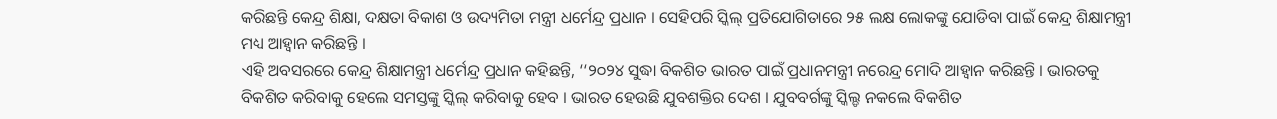କରିଛନ୍ତି କେନ୍ଦ୍ର ଶିକ୍ଷା, ଦକ୍ଷତା ବିକାଶ ଓ ଉଦ୍ୟମିତା ମନ୍ତ୍ରୀ ଧର୍ମେନ୍ଦ୍ର ପ୍ରଧାନ । ସେହିପରି ସ୍କିଲ୍ ପ୍ରତିଯୋଗିତାରେ ୨୫ ଲକ୍ଷ ଲୋକଙ୍କୁ ଯୋଡିବା ପାଇଁ କେନ୍ଦ୍ର ଶିକ୍ଷାମନ୍ତ୍ରୀ ମଧ୍ୟ ଆହ୍ୱାନ କରିଛନ୍ତି ।
ଏହି ଅବସରରେ କେନ୍ଦ୍ର ଶିକ୍ଷାମନ୍ତ୍ରୀ ଧର୍ମେନ୍ଦ୍ର ପ୍ରଧାନ କହିଛନ୍ତି, ‘‘୨୦୨୪ ସୁଦ୍ଧା ବିକଶିତ ଭାରତ ପାଇଁ ପ୍ରଧାନମନ୍ତ୍ରୀ ନରେନ୍ଦ୍ର ମୋଦି ଆହ୍ୱାନ କରିଛନ୍ତି । ଭାରତକୁ ବିକଶିତ କରିବାକୁ ହେଲେ ସମସ୍ତଙ୍କୁ ସ୍କିଲ୍ କରିବାକୁ ହେବ । ଭାରତ ହେଉଛି ଯୁବଶକ୍ତିର ଦେଶ । ଯୁବବର୍ଗଙ୍କୁ ସ୍କିଲ୍ଡ ନକଲେ ବିକଶିତ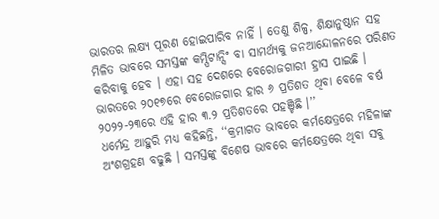ଭାରତର ଲକ୍ଷ୍ୟ ପୂରଣ ହୋଇପାରିବ ନାହିଁ । ତେଣୁ ଶିଳ୍ପ, ଶିକ୍ଷାନୁଷ୍ଠାନ ସହ ମିଳିତ ଭାବରେ ସମସ୍ତଙ୍କ କମ୍ପିଟାନ୍ସିଂ ବା ସାମର୍ଥ୍ୟକୁ ଜନଆନ୍ଦୋଳନରେ ପରିଣତ କରିବାକୁ ହେବ । ଏହା ସହ ଦେଶରେ ବେରୋଜଗାରୀ ହ୍ରାସ ପାଇଛି । ଭାରତରେ ୨୦୧୭ରେ ବେରୋଜଗାର ହାର ୬ ପ୍ରତିଶତ ଥିବା ବେଳେ ବର୍ଷ ୨୦୨୨-୨୩ରେ ଏହି ହାର ୩.୨ ପ୍ରତିଶତରେ ପହଞ୍ଚିଛି ।’’
ଧର୍ମେନ୍ଦ୍ର ଆହୁରି ମଧ୍ୟ କହିଛନ୍ତି, ‘‘କ୍ରମାଗତ ଭାବରେ କର୍ମକ୍ଷେତ୍ରରେ ମହିଳାଙ୍କ ଅଂଶଗ୍ରହଣ ବଢୁଛି । ସମସ୍ତଙ୍କୁ ବିଶେଷ ଭାବରେ କର୍ମକ୍ଷେତ୍ରରେ ଥିବା ସବୁ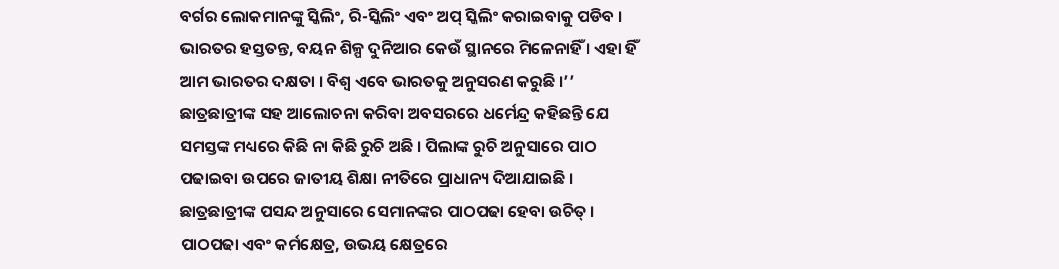ବର୍ଗର ଲୋକମାନଙ୍କୁ ସ୍କିଲିଂ, ରି-ସ୍କିଲିଂ ଏବଂ ଅପ୍ ସ୍କିଲିଂ କରାଇବାକୁ ପଡିବ । ଭାରତର ହସ୍ତତନ୍ତ, ବୟନ ଶିଳ୍ପ ଦୁନିଆର କେଉଁ ସ୍ଥାନରେ ମିଳେନାହିଁ । ଏହା ହିଁ ଆମ ଭାରତର ଦକ୍ଷତା । ବିଶ୍ୱ ଏବେ ଭାରତକୁ ଅନୁସରଣ କରୁଛି ।’’
ଛାତ୍ରଛାତ୍ରୀଙ୍କ ସହ ଆଲୋଚନା କରିବା ଅବସରରେ ଧର୍ମେନ୍ଦ୍ର କହିଛନ୍ତି ଯେ ସମସ୍ତଙ୍କ ମଧ୍ୟରେ କିଛି ନା କିଛି ରୁଚି ଅଛି । ପିଲାଙ୍କ ରୁଚି ଅନୁସାରେ ପାଠ ପଢାଇବା ଉପରେ ଜାତୀୟ ଶିକ୍ଷା ନୀତିରେ ପ୍ରାଧାନ୍ୟ ଦିଆଯାଇଛି । ଛାତ୍ରଛାତ୍ରୀଙ୍କ ପସନ୍ଦ ଅନୁସାରେ ସେମାନଙ୍କର ପାଠପଢା ହେବା ଉଚିତ୍ । ପାଠପଢା ଏବଂ କର୍ମକ୍ଷେତ୍ର, ଉଭୟ କ୍ଷେତ୍ରରେ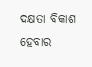ଦକ୍ଷତା ବିକାଶ ହେବାର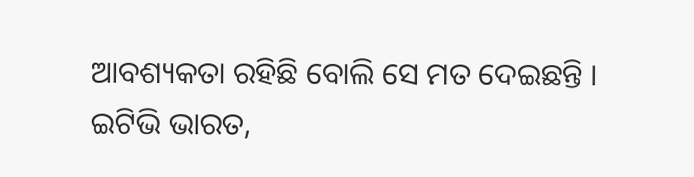ଆବଶ୍ୟକତା ରହିଛି ବୋଲି ସେ ମତ ଦେଇଛନ୍ତି ।
ଇଟିଭି ଭାରତ,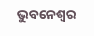ଭୁବନେଶ୍ବର